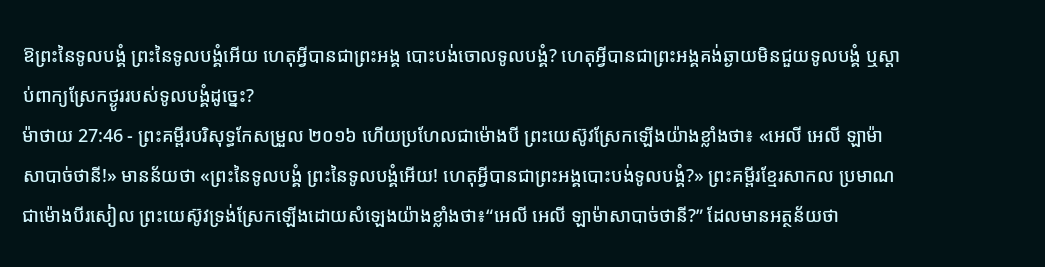ឱព្រះនៃទូលបង្គំ ព្រះនៃទូលបង្គំអើយ ហេតុអ្វីបានជាព្រះអង្គ បោះបង់ចោលទូលបង្គំ? ហេតុអ្វីបានជាព្រះអង្គគង់ឆ្ងាយមិនជួយទូលបង្គំ ឬស្តាប់ពាក្យស្រែកថ្ងូររបស់ទូលបង្គំដូច្នេះ?
ម៉ាថាយ 27:46 - ព្រះគម្ពីរបរិសុទ្ធកែសម្រួល ២០១៦ ហើយប្រហែលជាម៉ោងបី ព្រះយេស៊ូវស្រែកឡើងយ៉ាងខ្លាំងថា៖ «អេលី អេលី ឡាម៉ា សាបាច់ថានី!» មានន័យថា «ព្រះនៃទូលបង្គំ ព្រះនៃទូលបង្គំអើយ! ហេតុអ្វីបានជាព្រះអង្គបោះបង់ទូលបង្គំ?» ព្រះគម្ពីរខ្មែរសាកល ប្រមាណជាម៉ោងបីរសៀល ព្រះយេស៊ូវទ្រង់ស្រែកឡើងដោយសំឡេងយ៉ាងខ្លាំងថា៖“អេលី អេលី ឡាម៉ាសាបាច់ថានី?” ដែលមានអត្ថន័យថា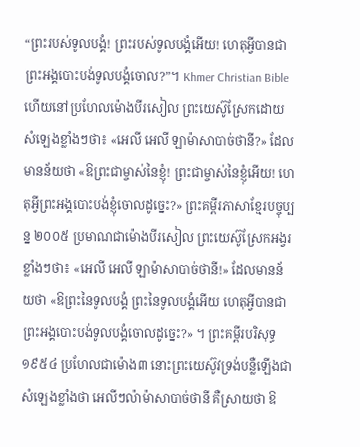“ព្រះរបស់ទូលបង្គំ! ព្រះរបស់ទូលបង្គំអើយ! ហេតុអ្វីបានជាព្រះអង្គបោះបង់ទូលបង្គំចោល?”។ Khmer Christian Bible ហើយនៅប្រហែលម៉ោងបីរសៀល ព្រះយេស៊ូស្រែកដោយសំឡេងខ្លាំងៗថា៖ «អេលី អេលី ឡាម៉ាសាបាច់ថានី?» ដែលមានន័យថា «ឱព្រះជាម្ចាស់នៃខ្ញុំ! ព្រះជាម្ចាស់នៃខ្ញុំអើយ! ហេតុអ្វីព្រះអង្គបោះបង់ខ្ញុំចោលដូច្នេះ?» ព្រះគម្ពីរភាសាខ្មែរបច្ចុប្បន្ន ២០០៥ ប្រមាណជាម៉ោងបីរសៀល ព្រះយេស៊ូស្រែកអង្វរខ្លាំងៗថា៖ «អេលី អេលី ឡាម៉ាសាបាច់ថានី!» ដែលមានន័យថា «ឱព្រះនៃទូលបង្គំ ព្រះនៃទូលបង្គំអើយ ហេតុអ្វីបានជាព្រះអង្គបោះបង់ទូលបង្គំចោលដូច្នេះ?» ។ ព្រះគម្ពីរបរិសុទ្ធ ១៩៥៤ ប្រហែលជាម៉ោង៣ នោះព្រះយេស៊ូវទ្រង់បន្លឺឡើងជាសំឡេងខ្លាំងថា អេលីៗល៉ាម៉ាសាបាច់ថានី គឺស្រាយថា ឱ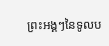ព្រះអង្គៗនៃទូលប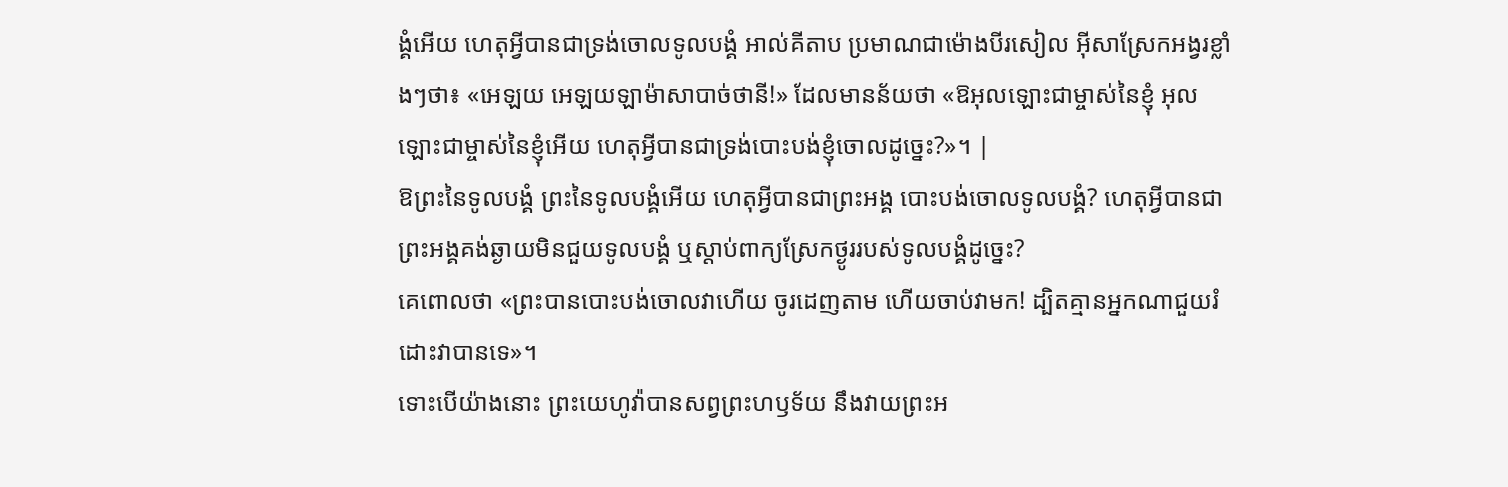ង្គំអើយ ហេតុអ្វីបានជាទ្រង់ចោលទូលបង្គំ អាល់គីតាប ប្រមាណជាម៉ោងបីរសៀល អ៊ីសាស្រែកអង្វរខ្លាំងៗថា៖ «អេឡយ អេឡយឡាម៉ាសាបាច់ថានី!» ដែលមានន័យថា «ឱអុលឡោះជាម្ចាស់នៃខ្ញុំ អុលឡោះជាម្ចាស់នៃខ្ញុំអើយ ហេតុអ្វីបានជាទ្រង់បោះបង់ខ្ញុំចោលដូច្នេះ?»។ |
ឱព្រះនៃទូលបង្គំ ព្រះនៃទូលបង្គំអើយ ហេតុអ្វីបានជាព្រះអង្គ បោះបង់ចោលទូលបង្គំ? ហេតុអ្វីបានជាព្រះអង្គគង់ឆ្ងាយមិនជួយទូលបង្គំ ឬស្តាប់ពាក្យស្រែកថ្ងូររបស់ទូលបង្គំដូច្នេះ?
គេពោលថា «ព្រះបានបោះបង់ចោលវាហើយ ចូរដេញតាម ហើយចាប់វាមក! ដ្បិតគ្មានអ្នកណាជួយរំដោះវាបានទេ»។
ទោះបើយ៉ាងនោះ ព្រះយេហូវ៉ាបានសព្វព្រះហឫទ័យ នឹងវាយព្រះអ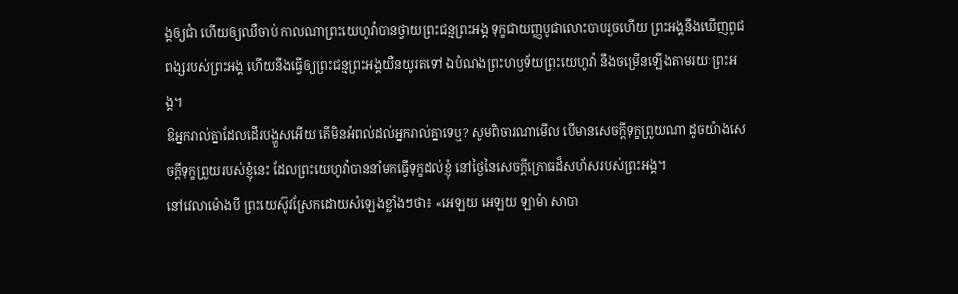ង្គឲ្យជាំ ហើយឲ្យឈឺចាប់ កាលណាព្រះយេហូវ៉ាបានថ្វាយព្រះជន្មព្រះអង្គ ទុក្ខជាយញ្ញបូជាលោះបាបរួចហើយ ព្រះអង្គនឹងឃើញពូជពង្សរបស់ព្រះអង្គ ហើយនឹងធ្វើឲ្យព្រះជន្មព្រះអង្គយឺនយូរតទៅ ឯបំណងព្រះហឫទ័យព្រះយេហូវ៉ា នឹងចម្រើនឡើងតាមរយៈព្រះអង្គ។
ឱអ្នករាល់គ្នាដែលដើរបង្ហួសអើយ តើមិនអំពល់ដល់អ្នករាល់គ្នាទេឬ? សូមពិចារណាមើល បើមានសេចក្ដីទុក្ខព្រួយណា ដូចយ៉ាងសេចក្ដីទុក្ខព្រួយរបស់ខ្ញុំនេះ ដែលព្រះយេហូវ៉ាបាននាំមកធ្វើទុក្ខដល់ខ្ញុំ នៅថ្ងៃនៃសេចក្ដីក្រោធដ៏សហ័សរបស់ព្រះអង្គ។
នៅវេលាម៉ោងបី ព្រះយេស៊ូវស្រែកដោយសំឡេងខ្លាំងៗថា៖ «អេឡយ អេឡយ ឡាម៉ា សាបា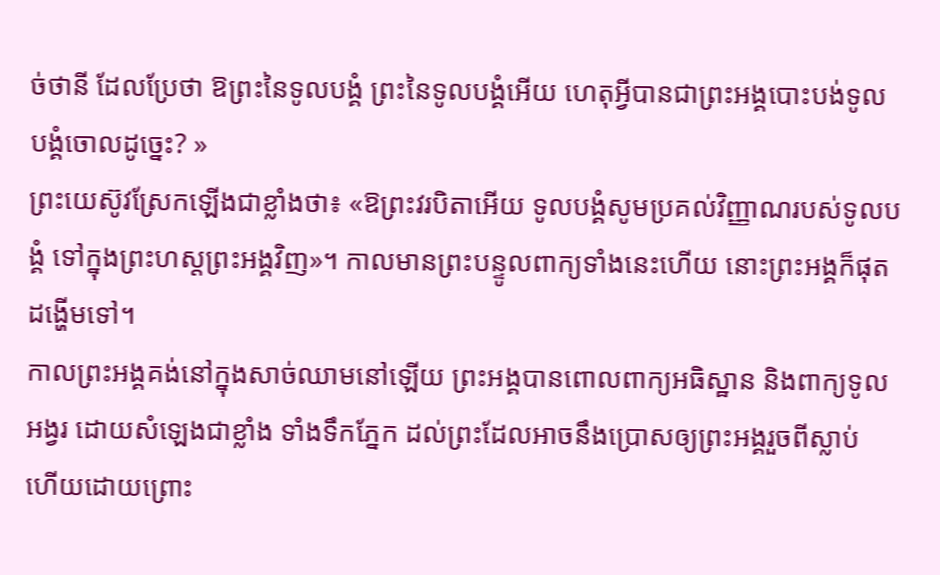ច់ថានី ដែលប្រែថា ឱព្រះនៃទូលបង្គំ ព្រះនៃទូលបង្គំអើយ ហេតុអ្វីបានជាព្រះអង្គបោះបង់ទូលបង្គំចោលដូច្នេះ? »
ព្រះយេស៊ូវស្រែកឡើងជាខ្លាំងថា៖ «ឱព្រះវរបិតាអើយ ទូលបង្គំសូមប្រគល់វិញ្ញាណរបស់ទូលបង្គំ ទៅក្នុងព្រះហស្តព្រះអង្គវិញ»។ កាលមានព្រះបន្ទូលពាក្យទាំងនេះហើយ នោះព្រះអង្គក៏ផុតដង្ហើមទៅ។
កាលព្រះអង្គគង់នៅក្នុងសាច់ឈាមនៅឡើយ ព្រះអង្គបានពោលពាក្យអធិស្ឋាន និងពាក្យទូលអង្វរ ដោយសំឡេងជាខ្លាំង ទាំងទឹកភ្នែក ដល់ព្រះដែលអាចនឹងប្រោសឲ្យព្រះអង្គរួចពីស្លាប់ ហើយដោយព្រោះ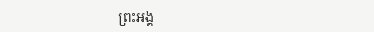ព្រះអង្គ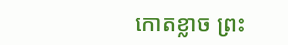កោតខ្លាច ព្រះ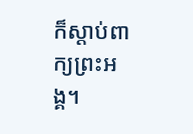ក៏ស្ដាប់ពាក្យព្រះអង្គ។